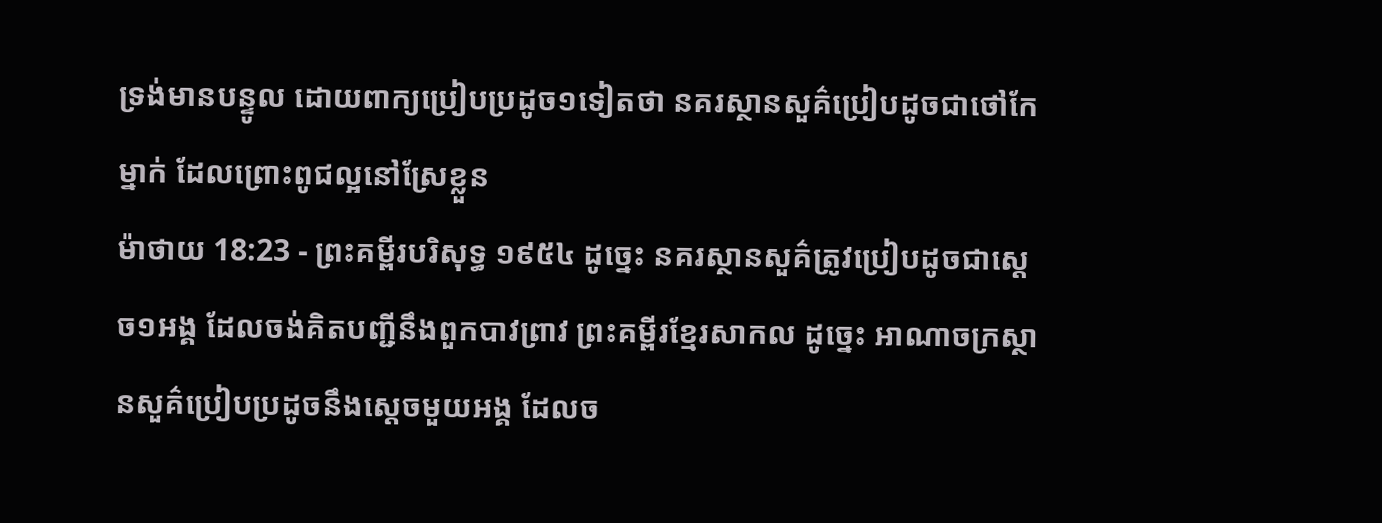ទ្រង់មានបន្ទូល ដោយពាក្យប្រៀបប្រដូច១ទៀតថា នគរស្ថានសួគ៌ប្រៀបដូចជាថៅកែម្នាក់ ដែលព្រោះពូជល្អនៅស្រែខ្លួន
ម៉ាថាយ 18:23 - ព្រះគម្ពីរបរិសុទ្ធ ១៩៥៤ ដូច្នេះ នគរស្ថានសួគ៌ត្រូវប្រៀបដូចជាស្តេច១អង្គ ដែលចង់គិតបញ្ជីនឹងពួកបាវព្រាវ ព្រះគម្ពីរខ្មែរសាកល ដូច្នេះ អាណាចក្រស្ថានសួគ៌ប្រៀបប្រដូចនឹងស្ដេចមួយអង្គ ដែលច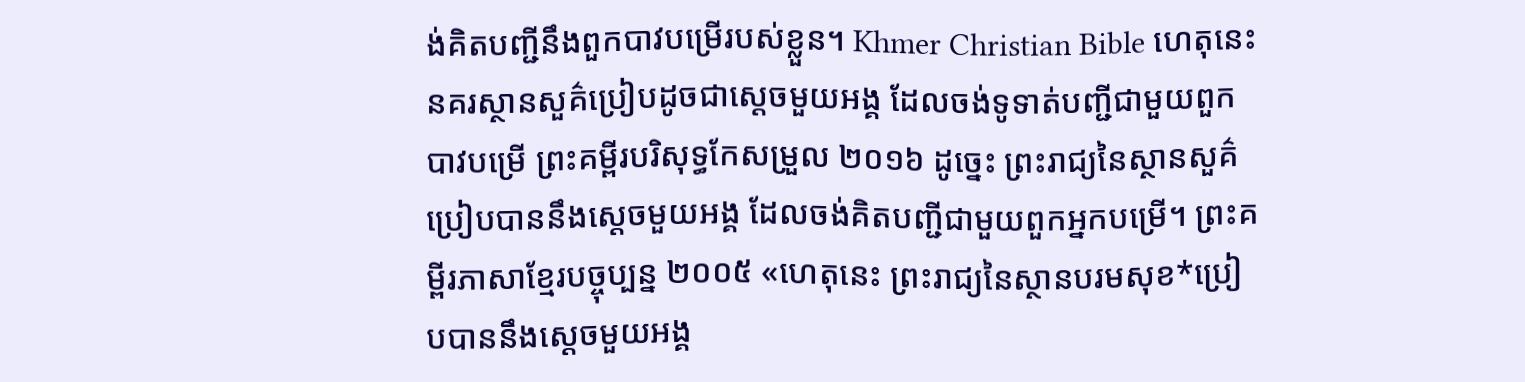ង់គិតបញ្ជីនឹងពួកបាវបម្រើរបស់ខ្លួន។ Khmer Christian Bible ហេតុនេះ នគរស្ថានសួគ៌ប្រៀបដូចជាស្ដេចមួយអង្គ ដែលចង់ទូទាត់បញ្ជីជាមួយពួកបាវបម្រើ ព្រះគម្ពីរបរិសុទ្ធកែសម្រួល ២០១៦ ដូច្នេះ ព្រះរាជ្យនៃស្ថានសួគ៌ប្រៀបបាននឹងស្តេចមួយអង្គ ដែលចង់គិតបញ្ជីជាមួយពួកអ្នកបម្រើ។ ព្រះគម្ពីរភាសាខ្មែរបច្ចុប្បន្ន ២០០៥ «ហេតុនេះ ព្រះរាជ្យនៃស្ថានបរមសុខ*ប្រៀបបាននឹងស្ដេចមួយអង្គ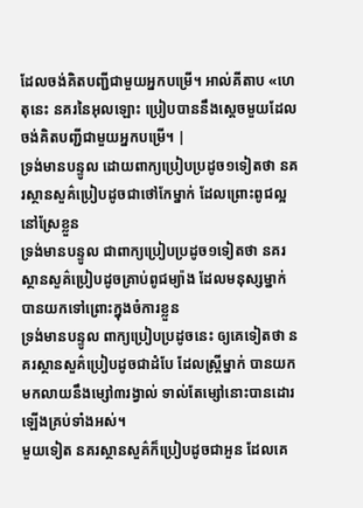ដែលចង់គិតបញ្ជីជាមួយអ្នកបម្រើ។ អាល់គីតាប «ហេតុនេះ នគរនៃអុលឡោះ ប្រៀបបាននឹងស្ដេចមួយដែលចង់គិតបញ្ជីជាមួយអ្នកបម្រើ។ |
ទ្រង់មានបន្ទូល ដោយពាក្យប្រៀបប្រដូច១ទៀតថា នគរស្ថានសួគ៌ប្រៀបដូចជាថៅកែម្នាក់ ដែលព្រោះពូជល្អនៅស្រែខ្លួន
ទ្រង់មានបន្ទូល ជាពាក្យប្រៀបប្រដូច១ទៀតថា នគរស្ថានសួគ៌ប្រៀបដូចគ្រាប់ពូជម្យ៉ាង ដែលមនុស្សម្នាក់បានយកទៅព្រោះក្នុងចំការខ្លួន
ទ្រង់មានបន្ទូល ពាក្យប្រៀបប្រដូចនេះ ឲ្យគេទៀតថា នគរស្ថានសួគ៌ប្រៀបដូចជាដំបែ ដែលស្ត្រីម្នាក់ បានយកមកលាយនឹងម្សៅ៣រង្វាល់ ទាល់តែម្សៅនោះបានដោរឡើងគ្រប់ទាំងអស់។
មួយទៀត នគរស្ថានសួគ៌ក៏ប្រៀបដូចជាអួន ដែលគេ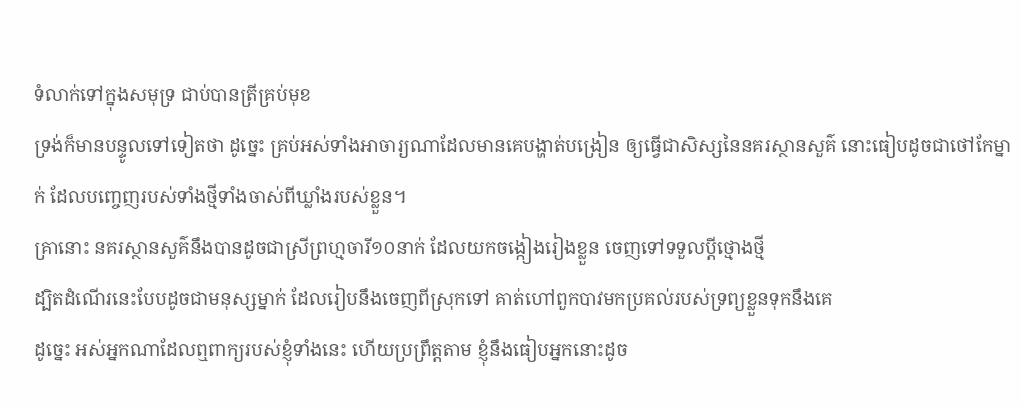ទំលាក់ទៅក្នុងសមុទ្រ ជាប់បានត្រីគ្រប់មុខ
ទ្រង់ក៏មានបន្ទូលទៅទៀតថា ដូច្នេះ គ្រប់អស់ទាំងអាចារ្យណាដែលមានគេបង្ហាត់បង្រៀន ឲ្យធ្វើជាសិស្សនៃនគរស្ថានសួគ៌ នោះធៀបដូចជាថៅកែម្នាក់ ដែលបញ្ចេញរបស់ទាំងថ្មីទាំងចាស់ពីឃ្លាំងរបស់ខ្លួន។
គ្រានោះ នគរស្ថានសួគ៌នឹងបានដូចជាស្រីព្រហ្មចារី១០នាក់ ដែលយកចង្កៀងរៀងខ្លួន ចេញទៅទទួលប្ដីថ្មោងថ្មី
ដ្បិតដំណើរនេះបែបដូចជាមនុស្សម្នាក់ ដែលរៀបនឹងចេញពីស្រុកទៅ គាត់ហៅពួកបាវមកប្រគល់របស់ទ្រព្យខ្លួនទុកនឹងគេ
ដូច្នេះ អស់អ្នកណាដែលឮពាក្យរបស់ខ្ញុំទាំងនេះ ហើយប្រព្រឹត្តតាម ខ្ញុំនឹងធៀបអ្នកនោះដូច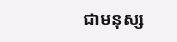ជាមនុស្ស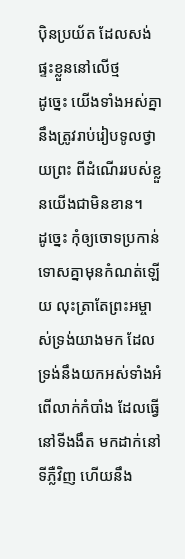ប៉ិនប្រយ័ត ដែលសង់ផ្ទះខ្លួននៅលើថ្ម
ដូច្នេះ យើងទាំងអស់គ្នានឹងត្រូវរាប់រៀបទូលថ្វាយព្រះ ពីដំណើររបស់ខ្លួនយើងជាមិនខាន។
ដូច្នេះ កុំឲ្យចោទប្រកាន់ទោសគ្នាមុនកំណត់ឡើយ លុះត្រាតែព្រះអម្ចាស់ទ្រង់យាងមក ដែលទ្រង់នឹងយកអស់ទាំងអំពើលាក់កំបាំង ដែលធ្វើនៅទីងងឹត មកដាក់នៅទីភ្លឺវិញ ហើយនឹង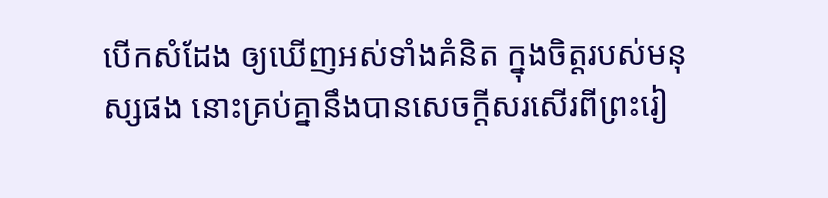បើកសំដែង ឲ្យឃើញអស់ទាំងគំនិត ក្នុងចិត្តរបស់មនុស្សផង នោះគ្រប់គ្នានឹងបានសេចក្ដីសរសើរពីព្រះរៀ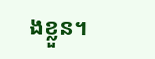ងខ្លួន។